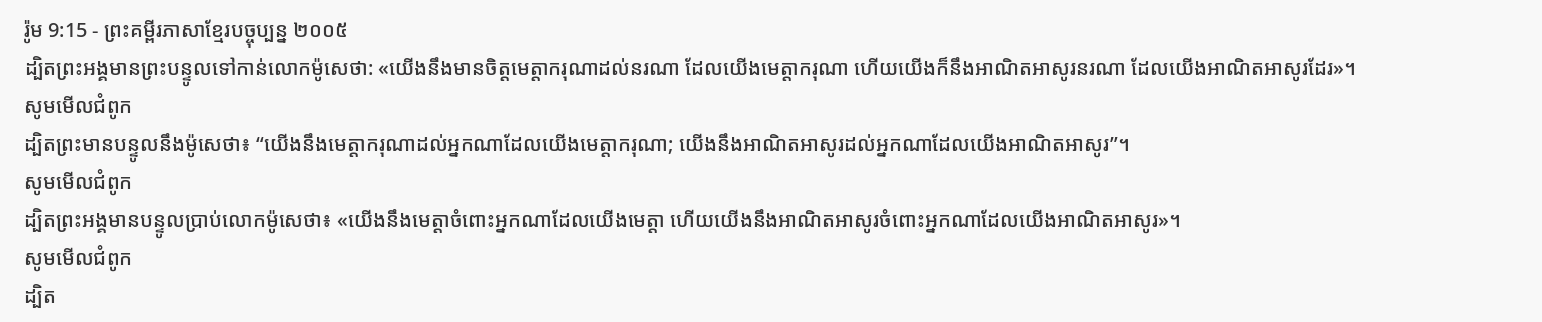រ៉ូម 9:15 - ព្រះគម្ពីរភាសាខ្មែរបច្ចុប្បន្ន ២០០៥
ដ្បិតព្រះអង្គមានព្រះបន្ទូលទៅកាន់លោកម៉ូសេថា: «យើងនឹងមានចិត្តមេត្តាករុណាដល់នរណា ដែលយើងមេត្តាករុណា ហើយយើងក៏នឹងអាណិតអាសូរនរណា ដែលយើងអាណិតអាសូរដែរ»។
សូមមើលជំពូក
ដ្បិតព្រះមានបន្ទូលនឹងម៉ូសេថា៖ “យើងនឹងមេត្តាករុណាដល់អ្នកណាដែលយើងមេត្តាករុណា; យើងនឹងអាណិតអាសូរដល់អ្នកណាដែលយើងអាណិតអាសូរ”។
សូមមើលជំពូក
ដ្បិតព្រះអង្គមានបន្ទូលប្រាប់លោកម៉ូសេថា៖ «យើងនឹងមេត្ដាចំពោះអ្នកណាដែលយើងមេត្ដា ហើយយើងនឹងអាណិតអាសូរចំពោះអ្នកណាដែលយើងអាណិតអាសូរ»។
សូមមើលជំពូក
ដ្បិត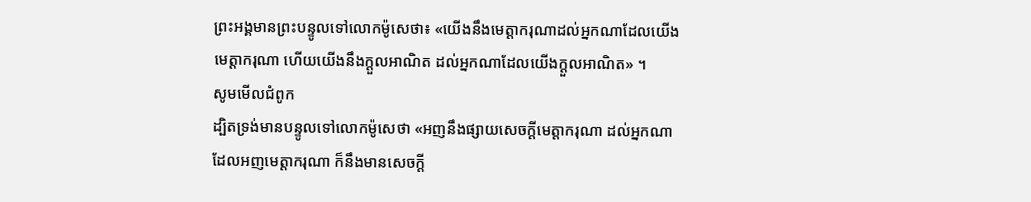ព្រះអង្គមានព្រះបន្ទូលទៅលោកម៉ូសេថា៖ «យើងនឹងមេត្តាករុណាដល់អ្នកណាដែលយើងមេត្តាករុណា ហើយយើងនឹងក្តួលអាណិត ដល់អ្នកណាដែលយើងក្តួលអាណិត» ។
សូមមើលជំពូក
ដ្បិតទ្រង់មានបន្ទូលទៅលោកម៉ូសេថា «អញនឹងផ្សាយសេចក្ដីមេត្តាករុណា ដល់អ្នកណាដែលអញមេត្តាករុណា ក៏នឹងមានសេចក្ដី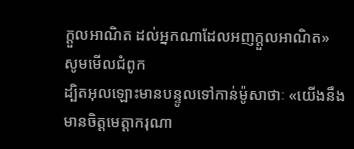ក្តួលអាណិត ដល់អ្នកណាដែលអញក្តួលអាណិត»
សូមមើលជំពូក
ដ្បិតអុលឡោះមានបន្ទូលទៅកាន់ម៉ូសាថាៈ «យើងនឹងមានចិត្ដមេត្ដាករុណា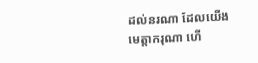ដល់នរណា ដែលយើងមេត្ដាករុណា ហើ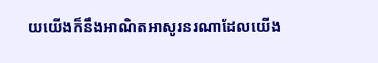យយើងក៏នឹងអាណិតអាសូរនរណាដែលយើង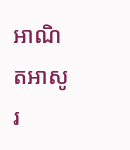អាណិតអាសូរ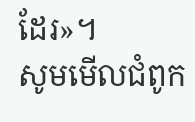ដែរ»។
សូមមើលជំពូក